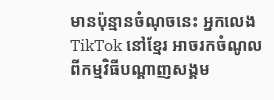មានប៉ុន្មានចំណុចនេះ អ្នកលេង TikTok នៅខ្មែរ អាចរកចំណូល ពីកម្មវិធីបណ្តាញសង្គម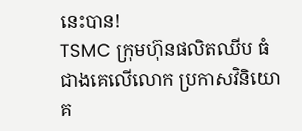នេះបាន!
TSMC ក្រុមហ៊ុនផលិតឈីប ធំជាងគេលើលោក ប្រកាសវិនិយោគ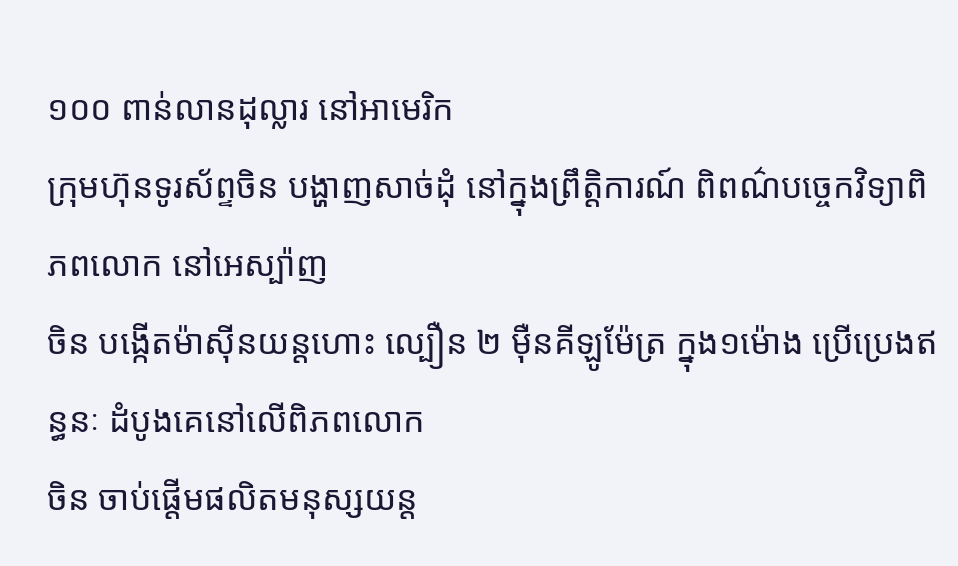១០០ ពាន់លានដុល្លារ នៅអាមេរិក
ក្រុមហ៊ុនទូរស័ព្ទចិន បង្ហាញសាច់ដុំ នៅក្នុងព្រឹត្តិការណ៍ ពិពណ៌បច្ចេកវិទ្យាពិភពលោក នៅអេស្ប៉ាញ
ចិន បង្កើតម៉ាស៊ីនយន្តហោះ ល្បឿន ២ មុឺនគីឡូម៉ែត្រ ក្នុង១ម៉ោង ប្រើប្រេងឥន្ធនៈ ដំបូងគេនៅលើពិភពលោក
ចិន ចាប់ផ្តើមផលិតមនុស្សយន្ត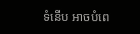ទំនើប អាចបំពេ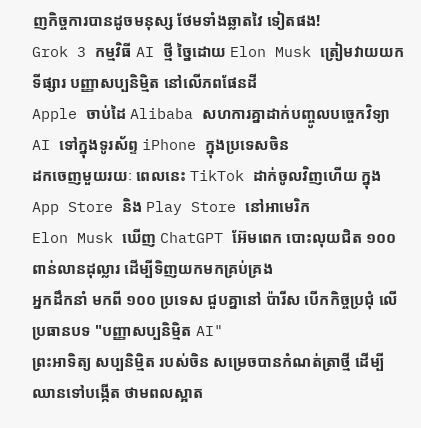ញកិច្ចការបានដូចមនុស្ស ថែមទាំងឆ្លាតវៃ ទៀតផង!
Grok 3 កម្មវិធី AI ថ្មី ច្នៃដោយ Elon Musk ត្រៀមវាយយកទីផ្សារ បញ្ញាសប្បនិម្មិត នៅលើភពផែនដី
Apple ចាប់ដៃ Alibaba សហការគ្នាដាក់បញ្ចូលបច្ចេកវិទ្យា AI ទៅក្នុងទូរស័ព្ទ iPhone ក្នុងប្រទេសចិន
ដកចេញមួយរយៈ ពេលនេះ TikTok ដាក់ចូលវិញហើយ ក្នុង App Store និង Play Store នៅអាមេរិក
Elon Musk ឃើញ ChatGPT អ៊ែមពេក បោះលុយជិត ១០០ពាន់លានដុល្លារ ដើម្បីទិញយកមកគ្រប់គ្រង
អ្នកដឹកនាំ មកពី ១០០ ប្រទេស ជួបគ្នានៅ ប៉ារីស បើកកិច្ចប្រជុំ លើប្រធានបទ "បញ្ញាសប្បនិម្មិត AI"
ព្រះអាទិត្យ សប្បនិម្មិត របស់ចិន សម្រេចបានកំណត់ត្រាថ្មី ដើម្បីឈានទៅបង្កើត ថាមពលស្អាត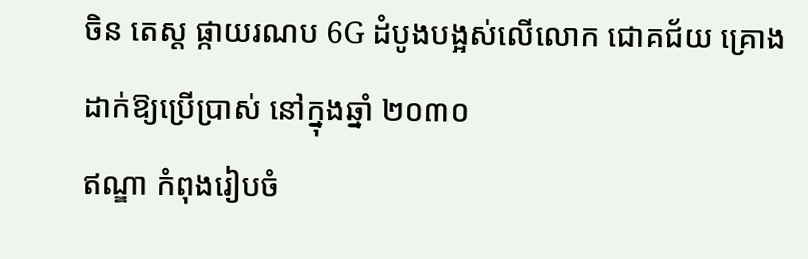ចិន តេស្ត ផ្កាយរណប 6G ដំបូងបង្អស់លើលោក ជោគជ័យ គ្រោងដាក់ឱ្យប្រើប្រាស់ នៅក្នុងឆ្នាំ ២០៣០
ឥណ្ឌា កំពុងរៀបចំ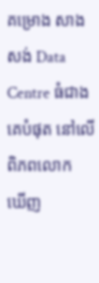គម្រោង សាងសង់ Data Centre ធំជាងគេបំផុត នៅលើ ពិភពលោក
ឃើញ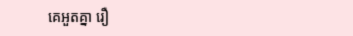គេអួតគ្នា រឿ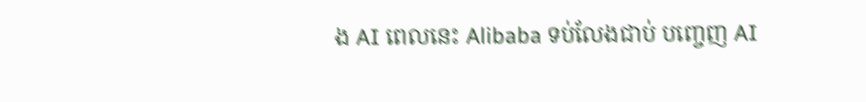ង AI ពេលនេះ Alibaba ទប់លែងជាប់ បញ្ចេញ AI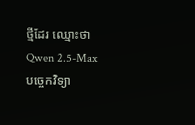ថ្មីដែរ ឈ្មោះថា Qwen 2.5-Max
បច្ចេកវិទ្យា